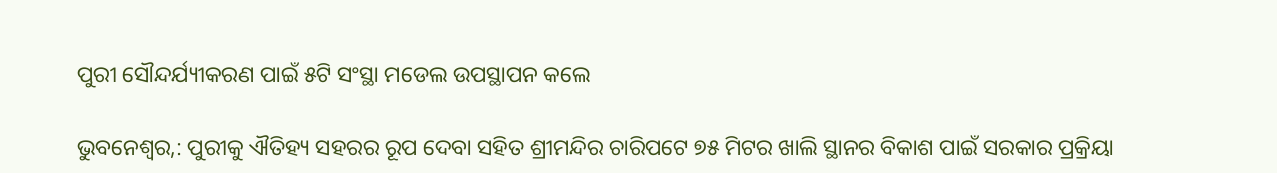ପୁରୀ ସୌନ୍ଦର୍ଯ୍ୟୀକରଣ ପାଇଁ ୫ଟି ସଂସ୍ଥା ମଡେଲ ଉପସ୍ଥାପନ କଲେ

ଭୁବନେଶ୍ବର,: ପୁରୀକୁ ଐତିହ୍ୟ ସହରର ରୂପ ଦେବା ସହିତ ଶ୍ରୀମନ୍ଦିର ଚାରିପଟେ ୭୫ ମିଟର ଖାଲି ସ୍ଥାନର ବିକାଶ ପାଇଁ ସରକାର ପ୍ରକ୍ରିୟା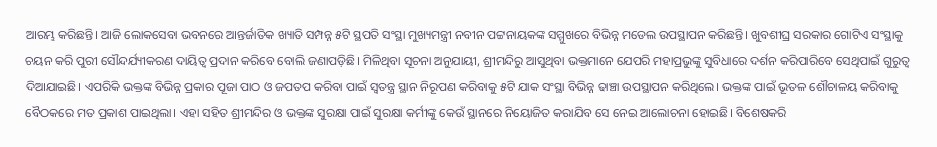ଆରମ୍ଭ କରିଛନ୍ତି। ଆଜି ଲୋକସେବା ଭବନରେ ଆନ୍ତର୍ଜାତିକ ଖ୍ୟାତି ସମ୍ପନ୍ନ ୫ଟି ସ୍ଥପତି ସଂସ୍ଥା ମୁଖ୍ୟମନ୍ତ୍ରୀ ନବୀନ ପଟ୍ଟନାୟକଙ୍କ ସମ୍ମୁଖରେ ବିଭିନ୍ନ ମଡେଲ ଉପସ୍ଥାପନ କରିଛନ୍ତି। ଖୁବଶୀଘ୍ର ସରକାର ଗୋଟିଏ ସଂସ୍ଥାକୁ ଚୟନ କରି ପୁରୀ ସୌନ୍ଦର୍ଯ୍ୟୀକରଣ ଦାୟିତ୍ବ ପ୍ରଦାନ କରିବେ ବୋଲି ଜଣାପଡ଼ିଛି। ମିଳିଥିବା ସୂଚନା ଅନୁଯାୟୀ, ଶ୍ରୀମନ୍ଦିରୁ ଆସୁଥିବା ଭକ୍ତମାନେ ଯେପରି ମହାପ୍ରଭୁଙ୍କୁ ସୁବିଧାରେ ଦର୍ଶନ କରିପାରିବେ ସେଥିପାଇଁ ଗୁରୁତ୍ବ ଦିଆଯାଇଛି। ଏପରିକି ଭକ୍ତଙ୍କ ବିଭିନ୍ନ ପ୍ରକାର ପୂଜା ପାଠ ଓ ଜପତପ କରିବା ପାଇଁ ସ୍ବତନ୍ତ୍ର ସ୍ଥାନ ନିରୂପଣ କରିବାକୁ ୫ଟି ଯାକ ସଂସ୍ଥା ବିଭିନ୍ନ ଢାଞ୍ଚା ଉପସ୍ଥାପନ କରିଥିଲେ। ଭକ୍ତଙ୍କ ପାଇଁ ଭୂତଳ ଶୌଚାଳୟ କରିବାକୁ ବୈଠକରେ ମତ ପ୍ରକାଶ ପାଇଥିଲା। ଏହା ସହିତ ଶ୍ରୀମନ୍ଦିର ଓ ଭକ୍ତଙ୍କ ସୁରକ୍ଷା ପାଇଁ ସୁରକ୍ଷା କର୍ମୀଙ୍କୁ କେଉଁ ସ୍ଥାନରେ ନିୟୋଜିତ କରାଯିବ ସେ ନେଇ ଆଲୋଚନା ହୋଇଛି। ବିଶେଷକରି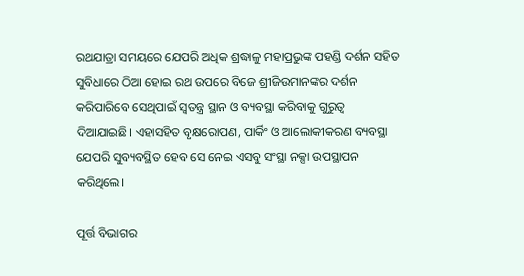ରଥଯାତ୍ରା ସମୟରେ ଯେପରି ଅଧିକ ଶ୍ରଦ୍ଧାଳୁ ମହାପ୍ରଭୁଙ୍କ ପହଣ୍ଡି ଦର୍ଶନ ସହିତ ସୁବିଧାରେ ଠିଆ ହୋଇ ରଥ ଉପରେ ବିଜେ ଶ୍ରୀଜିଉମାନଙ୍କର ଦର୍ଶନ କରିପାରିବେ ସେଥିପାଇଁ ସ୍ବତନ୍ତ୍ର ସ୍ଥାନ ଓ ବ୍ୟବସ୍ଥା କରିବାକୁ ଗୁରୁତ୍ବ ଦିଆଯାଇଛି। ଏହାସହିତ ବୃକ୍ଷରୋପଣ, ପାର୍କିଂ ଓ ଆଲୋକୀକରଣ ବ୍ୟବସ୍ଥା ଯେପରି ସୁବ୍ୟବସ୍ଥିତ ହେବ ସେ ନେଇ ଏସବୁ ସଂସ୍ଥା ନକ୍ସା ଉପସ୍ଥାପନ କରିଥିଲେ।

ପୂର୍ତ୍ତ ବିଭାଗର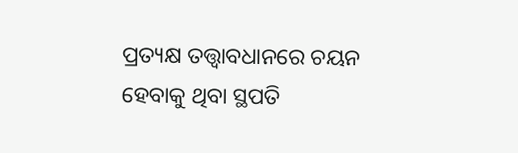ପ୍ରତ୍ୟକ୍ଷ ତତ୍ତ୍ବାବଧାନରେ ଚୟନ ହେବାକୁ ଥିବା ସ୍ଥପତି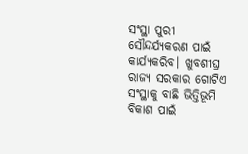ସଂସ୍ଥା ପୁରୀ ସୌନ୍ଦର୍ଯ୍ୟକରଣ ପାଇଁ କାର୍ଯ୍ୟକରିବ। ଖୁବଶୀଘ୍ର ରାଜ୍ୟ ସରକାର ଗୋଟିଏ ସଂସ୍ଥାକୁ ବାଛି ଭିତ୍ତିଭୂମି ବିକାଶ ପାଇଁ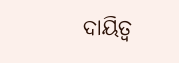ଦାୟିତ୍ବ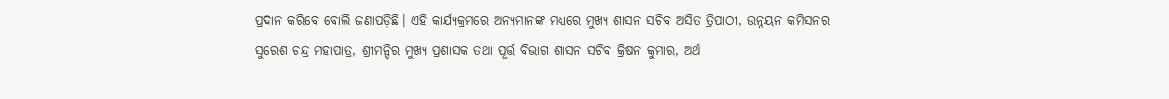ପ୍ରଦାନ କରିବେ ବୋଲି ଜଣାପଡ଼ିଛି। ଏହି କାର୍ଯ୍ୟକ୍ରମରେ ଅନ୍ୟମାନଙ୍କ ମଧ୍ୟରେ ମୁଖ୍ୟ ଶାସନ ସଚିବ ଅସିତ ତ୍ରିପାଠୀ, ଉନ୍ନୟନ କମିସନର ସୁରେଶ ଚନ୍ଦ୍ର ମହାପାତ୍ର, ଶ୍ରୀମନ୍ଦିର ମୁଖ୍ୟ ପ୍ରଶାସକ ତଥା ପୂର୍ତ୍ତ ବିଭାଗ ଶାସନ ସଚିବ କ୍ରିଷନ କୁମାର, ଅର୍ଥ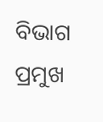ବିଭାଗ ପ୍ରମୁଖ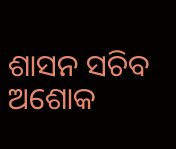ଶାସନ ସଚିବ ଅଶୋକ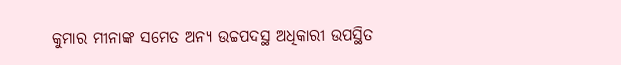କୁମାର ମୀନାଙ୍କ ସମେତ ଅନ୍ୟ ଉଚ୍ଚପଦସ୍ଥ ଅଧିକାରୀ ଉପସ୍ଥିତ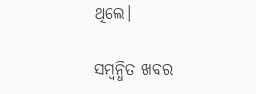ଥିଲେ।

ସମ୍ବନ୍ଧିତ ଖବର